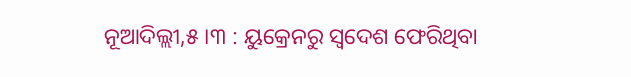ନୂଆଦିଲ୍ଲୀ,୫।୩ : ୟୁକ୍ରେନରୁ ସ୍ବଦେଶ ଫେରିଥିବା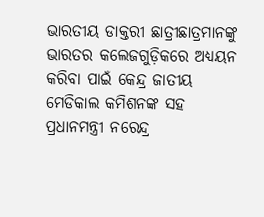ଭାରତୀୟ ଡାକ୍ତରୀ ଛାତ୍ରୀଛାତ୍ରମାନଙ୍କୁ ଭାରତର କଲେଜଗୁଡ଼ିକରେ ଅଧ୍ୟୟନ କରିବା ପାଇଁ କେନ୍ଦ୍ର ଜାତୀୟ ମେଡିକାଲ କମିଶନଙ୍କ ସହ ପ୍ରଧାନମନ୍ତ୍ରୀ ନରେନ୍ଦ୍ର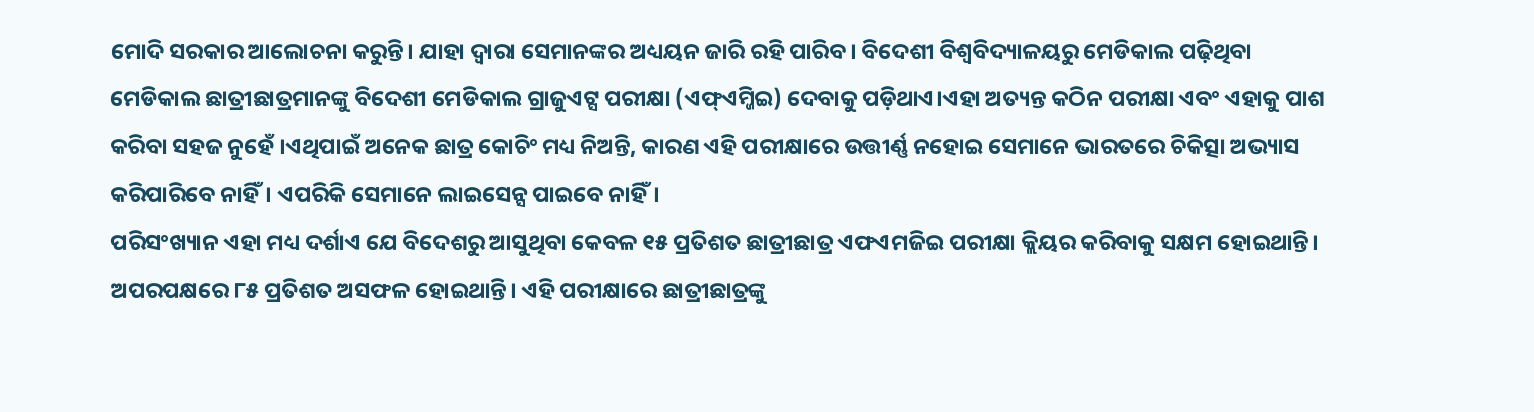ମୋଦି ସରକାର ଆଲୋଚନା କରୁନ୍ତି। ଯାହା ଦ୍ୱାରା ସେମାନଙ୍କର ଅଧ୍ୟୟନ ଜାରି ରହି ପାରିବ। ବିଦେଶୀ ବିଶ୍ୱବିଦ୍ୟାଳୟରୁ ମେଡିକାଲ ପଢ଼ିଥିବା ମେଡିକାଲ ଛାତ୍ରୀଛାତ୍ରମାନଙ୍କୁ ବିଦେଶୀ ମେଡିକାଲ ଗ୍ରାଜୁଏଟ୍ସ ପରୀକ୍ଷା (ଏଫ୍ଏମ୍ଜିଇ) ଦେବାକୁ ପଡ଼ିଥାଏ।ଏହା ଅତ୍ୟନ୍ତ କଠିନ ପରୀକ୍ଷା ଏବଂ ଏହାକୁ ପାଶ କରିବା ସହଜ ନୁହେଁ ।ଏଥିପାଇଁ ଅନେକ ଛାତ୍ର କୋଚିଂ ମଧ୍ୟ ନିଅନ୍ତି, କାରଣ ଏହି ପରୀକ୍ଷାରେ ଉତ୍ତୀର୍ଣ୍ଣ ନହୋଇ ସେମାନେ ଭାରତରେ ଚିକିତ୍ସା ଅଭ୍ୟାସ କରିପାରିବେ ନାହିଁ। ଏପରିକି ସେମାନେ ଲାଇସେନ୍ସ ପାଇବେ ନାହିଁ।
ପରିସଂଖ୍ୟାନ ଏହା ମଧ୍ୟ ଦର୍ଶାଏ ଯେ ବିଦେଶରୁ ଆସୁଥିବା କେବଳ ୧୫ ପ୍ରତିଶତ ଛାତ୍ରୀଛାତ୍ର ଏଫଏମଜିଇ ପରୀକ୍ଷା କ୍ଲିୟର କରିବାକୁ ସକ୍ଷମ ହୋଇଥାନ୍ତି। ଅପରପକ୍ଷରେ ୮୫ ପ୍ରତିଶତ ଅସଫଳ ହୋଇଥାନ୍ତି। ଏହି ପରୀକ୍ଷାରେ ଛାତ୍ରୀଛାତ୍ରଙ୍କୁ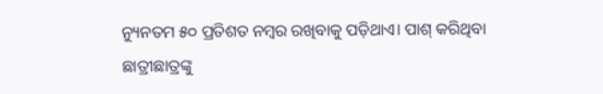ନ୍ୟୁନତମ ୫୦ ପ୍ରତିଶତ ନମ୍ବର ରଖିବାକୁ ପଡ଼ିଥାଏ। ପାଶ୍ କରିଥିବା ଛାତ୍ରୀଛାତ୍ରଙ୍କୁ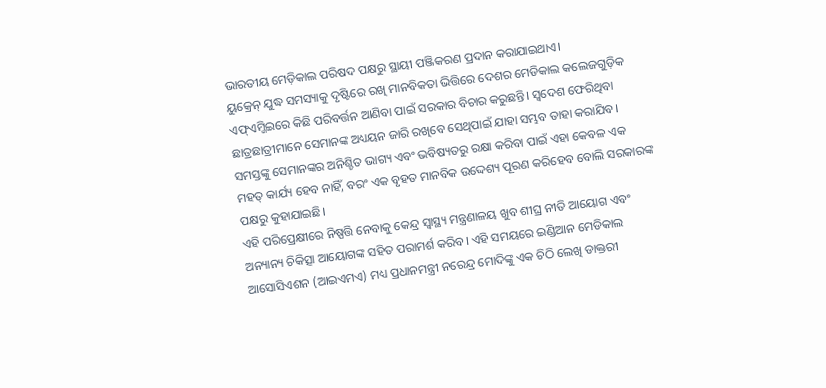ଭାରତୀୟ ମେଡ଼ିକାଲ ପରିଷଦ ପକ୍ଷରୁ ସ୍ଥାୟୀ ପଞ୍ଜିକରଣ ପ୍ରଦାନ କରାଯାଇଥାଏ।
ୟୁକ୍ରେନ୍ ଯୁଦ୍ଧ ସମସ୍ୟାକୁ ଦୃଷ୍ଟିରେ ରଖି ମାନବିକତା ଭିତ୍ତିରେ ଦେଶର ମେଡିକାଲ କଲେଜଗୁଡ଼ିକ ଏଫ୍ଏମ୍ଜିଇରେ କିଛି ପରିବର୍ତ୍ତନ ଆଣିବା ପାଇଁ ସରକାର ବିଚାର କରୁଛନ୍ତି। ସ୍ବଦେଶ ଫେରିଥିବା ଛାତ୍ରଛାତ୍ରୀମାନେ ସେମାନଙ୍କ ଅଧ୍ୟୟନ ଜାରି ରଖିବେ ସେଥିପାଇଁ ଯାହା ସମ୍ଭବ ତାହା କରାଯିବ। ସମସ୍ତଙ୍କୁ ସେମାନଙ୍କର ଅନିଶ୍ଚିତ ଭାଗ୍ୟ ଏବଂ ଭବିଷ୍ୟତରୁ ରକ୍ଷା କରିବା ପାଇଁ ଏହା କେବଳ ଏକ ମହତ୍ କାର୍ଯ୍ୟ ହେବ ନାହିଁ, ବରଂ ଏକ ବୃହତ ମାନବିକ ଉଦ୍ଦେଶ୍ୟ ପୂରଣ କରିହେବ ବୋଲି ସରକାରଙ୍କ ପକ୍ଷରୁ କୁହାଯାଇଛି।
ଏହି ପରିପ୍ରେକ୍ଷୀରେ ନିଷ୍ପତ୍ତି ନେବାକୁ କେନ୍ଦ୍ର ସ୍ବାସ୍ଥ୍ୟ ମନ୍ତ୍ରଣାଳୟ ଖୁବ ଶୀଘ୍ର ନୀତି ଆୟୋଗ ଏବଂ ଅନ୍ୟାନ୍ୟ ଚିକିତ୍ସା ଆୟୋଗଙ୍କ ସହିତ ପରାମର୍ଶ କରିବ। ଏହି ସମୟରେ ଇଣ୍ଡିଆନ ମେଡିକାଲ ଆସୋସିଏଶନ (ଆଇଏମଏ) ମଧ୍ୟ ପ୍ରଧାନମନ୍ତ୍ରୀ ନରେନ୍ଦ୍ର ମୋଦିଙ୍କୁ ଏକ ଚିଠି ଲେଖି ଡାକ୍ତରୀ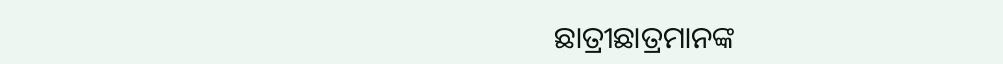ଛାତ୍ରୀଛାତ୍ରମାନଙ୍କ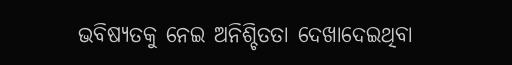ଭବିଷ୍ୟତକୁ ନେଇ ଅନିଶ୍ଚିତତା ଦେଖାଦେଇଥିବା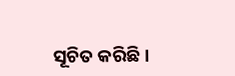ସୂଚିତ କରିଛି।